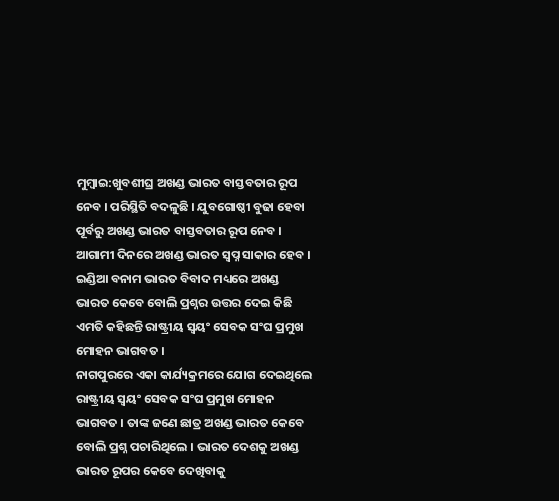ମୁମ୍ବାଇ:ଖୁବଶୀଘ୍ର ଅଖଣ୍ଡ ଭାରତ ବାସ୍ତବତାର ରୂପ ନେବ । ପରିସ୍ଥିତି ବଦଳୁଛି । ଯୁବଗୋଷ୍ଠୀ ବୁଢା ହେବା ପୂର୍ବରୁ ଅଖଣ୍ଡ ଭାରତ ବାସ୍ତବତାର ରୂପ ନେବ । ଆଗାମୀ ଦିନରେ ଅଖଣ୍ଡ ଭାରତ ସ୍ବପ୍ନ ସାକାର ହେବ । ଇଣ୍ଡିଆ ବନାମ ଭାରତ ବିବାଦ ମଧ୍ୟରେ ଅଖଣ୍ଡ ଭାରତ କେବେ ବୋଲି ପ୍ରଶ୍ନର ଉତ୍ତର ଦେଇ କିଛି ଏମତି କହିଛନ୍ତି ରାଷ୍ଟ୍ରୀୟ ସ୍ବୟଂ ସେବକ ସଂଘ ପ୍ରମୁଖ ମୋହନ ଭାଗବତ ।
ନାଗପୁରରେ ଏକା କାର୍ଯ୍ୟକ୍ରମରେ ଯୋଗ ଦେଇଥିଲେ ରାଷ୍ଟ୍ରୀୟ ସ୍ବୟଂ ସେବକ ସଂଘ ପ୍ରମୁଖ ମୋହନ ଭାଗବତ । ତାଙ୍କ ଜଣେ ଛାତ୍ର ଅଖଣ୍ଡ ଭାରତ କେବେ ବୋଲି ପ୍ରଶ୍ନ ପଚାରିଥିଲେ । ଭାରତ ଦେଶକୁ ଅଖଣ୍ଡ ଭାରତ ରୂପର କେବେ ଦେଖିବାକୁ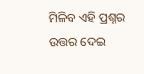ମିଳିବ ଏହି ପ୍ରଶ୍ନର ଉତ୍ତର ଦେଇ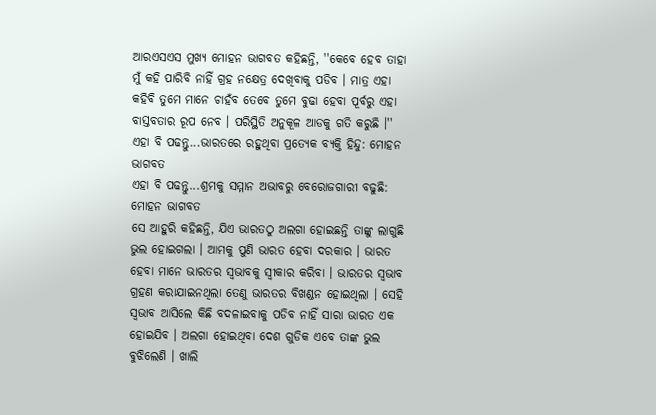ଆରଏସଏସ ମୁଖ୍ୟ ମୋହନ ଭାଗବତ କହିଛନ୍ତି, ''କେବେ ହେବ ତାହା ମୁଁ କହି ପାରିବି ନାହିଁ ଗ୍ରହ ନକ୍ଷେତ୍ର ଦେଖିବାକୁ ପଡିବ । ମାତ୍ର ଏହା କହିବି ତୁମେ ମାନେ ଚାହଁବ ତେବେ ତୁମେ ବୁଢା ହେବା ପୂର୍ବରୁ ଏହା ବାସ୍ତବତାର ରୂପ ନେବ । ପରିସ୍ଥିତି ଅନୁକୂଳ ଆଡକୁ ଗତି କରୁଛି ।''
ଏହା ବି ପଢନ୍ତୁ...ଭାରତରେ ରହୁଥିବା ପ୍ରତ୍ୟେକ ବ୍ୟକ୍ତି ହିନ୍ଦୁ: ମୋହନ ଭାଗବତ
ଏହା ବି ପଢନ୍ତୁ...ଶ୍ରମକୁ ସମ୍ମାନ ଅଭାବରୁ ବେରୋଜଗାରୀ ବଢୁଛି: ମୋହନ ଭାଗବତ
ସେ ଆହୁରି କହିଛନ୍ତି, ଯିଏ ଭାରତଠୁ ଅଲଗା ହୋଇଛନ୍ତି ତାଙ୍କୁ ଲାଗୁଛି ଭୁଲ ହୋଇଗଲା । ଆମକୁ ପୁଣି ଭାରତ ହେବା ଦରକାର । ଭାରତ ହେବା ମାନେ ଭାରତର ସ୍ବଭାବକୁ ସ୍ବୀକାର କରିବା । ଭାରତର ସ୍ବଭାବ ଗ୍ରହଣ କରାଯାଇନଥିଲା ତେଣୁ ଭାରତର ବିଖଣ୍ଡନ ହୋଇଥିଲା । ସେହି ସ୍ବଭାବ ଆସିଲେ କିଛି ବଦଳାଇବାକୁ ପଡିବ ନାହିଁ ସାରା ଭାରତ ଏକ ହୋଇଯିବ । ଅଲଗା ହୋଇଥିବା ଦେଶ ଗୁଡିକ ଏବେ ତାଙ୍କ ଭୁଲ ବୁଝିଲେଣି । ଖାଲି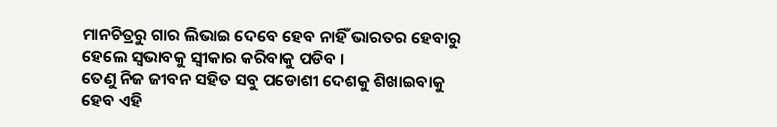ମାନଚିତ୍ରରୁ ଗାର ଲିଭାଇ ଦେବେ ହେବ ନାହିଁ ଭାରତର ହେବାରୁ ହେଲେ ସ୍ବଭାବକୁ ସ୍ବୀକାର କରିବାକୁ ପଡିବ ।
ତେଣୁ ନିଜ ଜୀବନ ସହିତ ସବୁ ପଡୋଶୀ ଦେଶକୁ ଶିଖାଇବାକୁ ହେବ ଏହି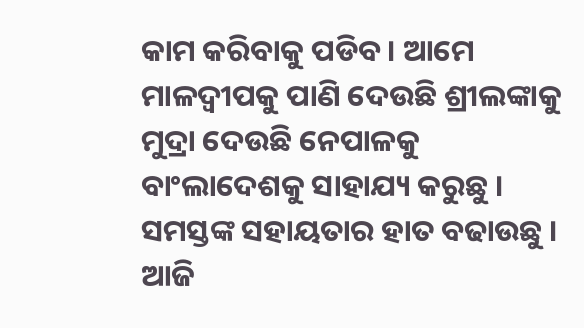କାମ କରିବାକୁ ପଡିବ । ଆମେ ମାଳଦ୍ବୀପକୁ ପାଣି ଦେଉଛି ଶ୍ରୀଲଙ୍କାକୁ ମୁଦ୍ରା ଦେଉଛି ନେପାଳକୁ ବାଂଲାଦେଶକୁ ସାହାଯ୍ୟ କରୁଛୁ । ସମସ୍ତଙ୍କ ସହାୟତାର ହାତ ବଢାଉଛୁ । ଆଜି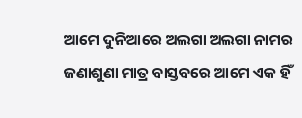ଆମେ ଦୁନିଆରେ ଅଲଗା ଅଲଗା ନାମର ଜଣାଶୁଣା ମାତ୍ର ବାସ୍ତବରେ ଆମେ ଏକ ହିଁ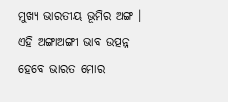ମୁଖ୍ୟ ଭାରତୀୟ ଭୂମିର ଅଙ୍ଗ । ଏହି ଅଙ୍ଗାଅଙ୍ଗୀ ଭାବ ଉତ୍ପନ୍ନ ହେବେ ଭାରତ ମୋର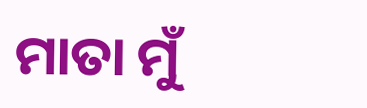ମାତା ମୁଁ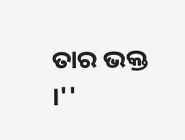ତାର ଭକ୍ତ ।''